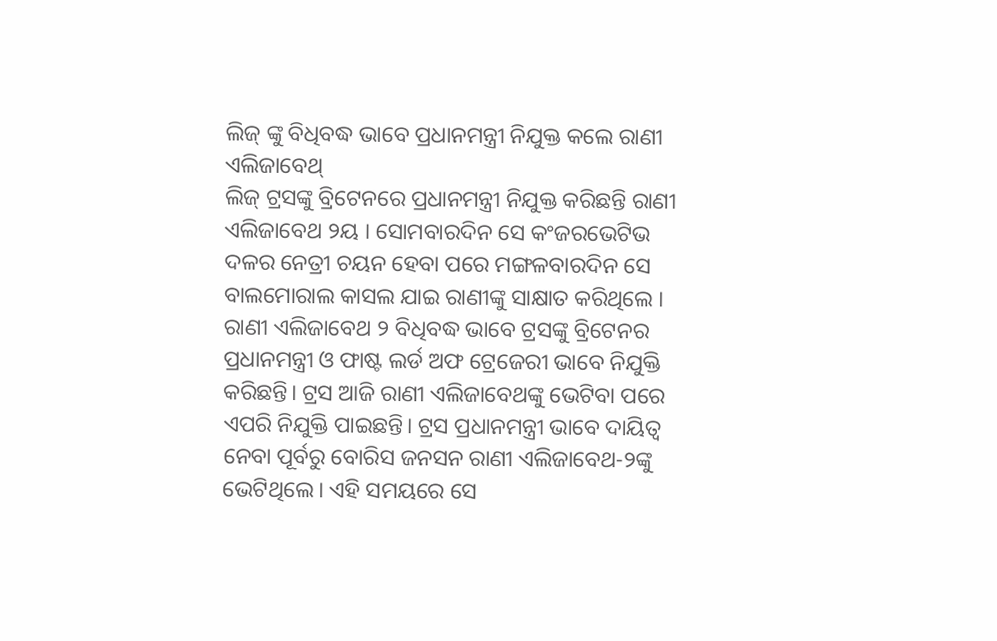ଲିଜ୍ ଙ୍କୁ ବିଧିବଦ୍ଧ ଭାବେ ପ୍ରଧାନମନ୍ତ୍ରୀ ନିଯୁକ୍ତ କଲେ ରାଣୀ ଏଲିଜାବେଥ୍
ଲିଜ୍ ଟ୍ରସଙ୍କୁ ବ୍ରିଟେନରେ ପ୍ରଧାନମନ୍ତ୍ରୀ ନିଯୁକ୍ତ କରିଛନ୍ତି ରାଣୀ ଏଲିଜାବେଥ ୨ୟ । ସୋମବାରଦିନ ସେ କଂଜରଭେଟିଭ ଦଳର ନେତ୍ରୀ ଚୟନ ହେବା ପରେ ମଙ୍ଗଳବାରଦିନ ସେ ବାଲମୋରାଲ କାସଲ ଯାଇ ରାଣୀଙ୍କୁ ସାକ୍ଷାତ କରିଥିଲେ । ରାଣୀ ଏଲିଜାବେଥ ୨ ବିଧିବଦ୍ଧ ଭାବେ ଟ୍ରସଙ୍କୁ ବ୍ରିଟେନର ପ୍ରଧାନମନ୍ତ୍ରୀ ଓ ଫାଷ୍ଟ ଲର୍ଡ ଅଫ ଟ୍ରେଜେରୀ ଭାବେ ନିଯୁକ୍ତି କରିଛନ୍ତି। ଟ୍ରସ ଆଜି ରାଣୀ ଏଲିଜାବେଥଙ୍କୁ ଭେଟିବା ପରେ ଏପରି ନିଯୁକ୍ତି ପାଇଛନ୍ତି। ଟ୍ରସ ପ୍ରଧାନମନ୍ତ୍ରୀ ଭାବେ ଦାୟିତ୍ୱ ନେବା ପୂର୍ବରୁ ବୋରିସ ଜନସନ ରାଣୀ ଏଲିଜାବେଥ-୨ଙ୍କୁ ଭେଟିଥିଲେ। ଏହି ସମୟରେ ସେ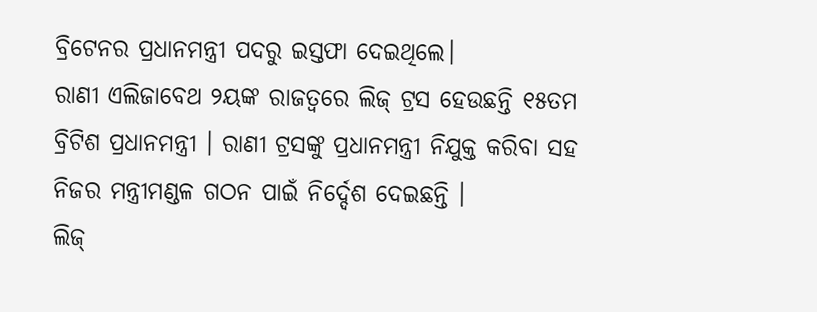ବ୍ରିଟେନର ପ୍ରଧାନମନ୍ତ୍ରୀ ପଦରୁ ଇସ୍ତଫା ଦେଇଥିଲେ।
ରାଣୀ ଏଲିଜାବେଥ ୨ୟଙ୍କ ରାଜତ୍ବରେ ଲିଜ୍ ଟ୍ରସ ହେଉଛନ୍ତି ୧୫ତମ ବ୍ରିଟିଶ ପ୍ରଧାନମନ୍ତ୍ରୀ । ରାଣୀ ଟ୍ରସଙ୍କୁ ପ୍ରଧାନମନ୍ତ୍ରୀ ନିଯୁକ୍ତ କରିବା ସହ ନିଜର ମନ୍ତ୍ରୀମଣ୍ଡଳ ଗଠନ ପାଇଁ ନିର୍ଦ୍ଦେଶ ଦେଇଛନ୍ତି ।
ଲିଜ୍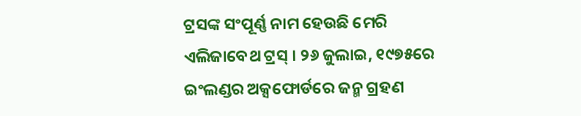ଟ୍ରସଙ୍କ ସଂପୂର୍ଣ୍ଣ ନାମ ହେଉଛି ମେରି ଏଲିଜାବେଥ ଟ୍ରସ୍ । ୨୬ ଜୁଲାଇ, ୧୯୭୫ରେ ଇଂଲଣ୍ଡର ଅକ୍ସଫୋର୍ଡରେ ଜନ୍ମ ଗ୍ରହଣ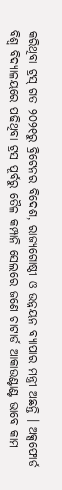କରିଥିବା ଟ୍ରସ୍ ଗତ ୨୦୨୧ରୁ ବ୍ରିଟେନର ବିଦେଶ, ରାଜ୍ୟଗୋଷ୍ଠୀ ଓ ଉନ୍ନୟନ ବ୍ୟାପାର ମନ୍ତ୍ରୀ ଅଛନ୍ତି । ଅକ୍ସଫୋର୍ଡ ବିଶ୍ବ ବିଦ୍ୟାଳୟରେ ପଢିଥିବା ଟ୍ରସ ପୂର୍ବରୁ ତୈଳ କମ୍ପାନି ସେଲରେ ଜଣେ ଚାଟାର୍ଡ ଆକାଉଣ୍ଟାଣ୍ଟ ଭାବେ କାମ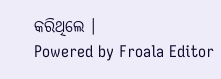କରିଥିଲେ ।
Powered by Froala Editor